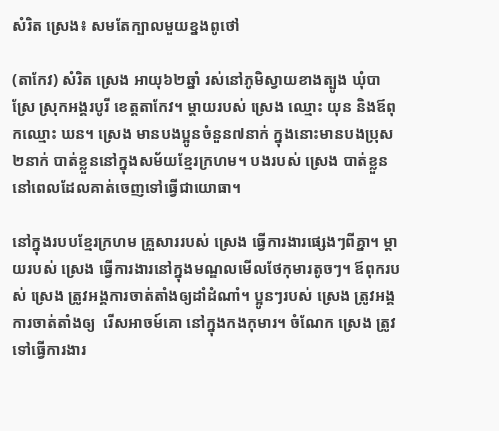សំរិត ស្រេង៖ សមតែក្បាលមួយខ្នងពូថៅ

(តាកែវ) សំរិត ស្រេង អាយុ៦២ឆ្នាំ រស់នៅភូមិស្វាយខាងត្បូង ឃុំបាស្រែ ស្រុកអង្គរបូរី ខេត្តតាកែវ។ ម្ដាយរបស់ ស្រេង ឈ្មោះ យុន និងឪពុកឈ្មោះ ឃន។ ស្រេង មានបងប្អូនចំនួន៧នាក់ ក្នុងនោះមានបងប្រុស ២នាក់ បាត់ខ្លួននៅក្នុងសម័យខ្មែរក្រហម។ បងរបស់ ស្រេង បាត់ខ្លួននៅពេលដែលគាត់ចេញទៅធ្វើជាយោធា។

នៅក្នុងរបបខ្មែរក្រហម គ្រួសាររបស់ ស្រេង ធ្វើការងារផ្សេងៗពីគ្នា។ ម្ដាយរបស់ ស្រេង ធ្វើការងារនៅក្នុងមណ្ឌលមើលថែកុមារតូចៗ។ ឪពុករបស់ ស្រេង ត្រូវអង្គការចាត់តាំងឲ្យដាំដំណាំ។ ប្អូនៗរបស់ ស្រេង ត្រូវអង្គការចាត់តាំងឲ្យ  រើសអាចម៍គោ នៅក្នុងកងកុមារ។ ចំណែក ស្រេង ត្រូវទៅធ្វើការងារ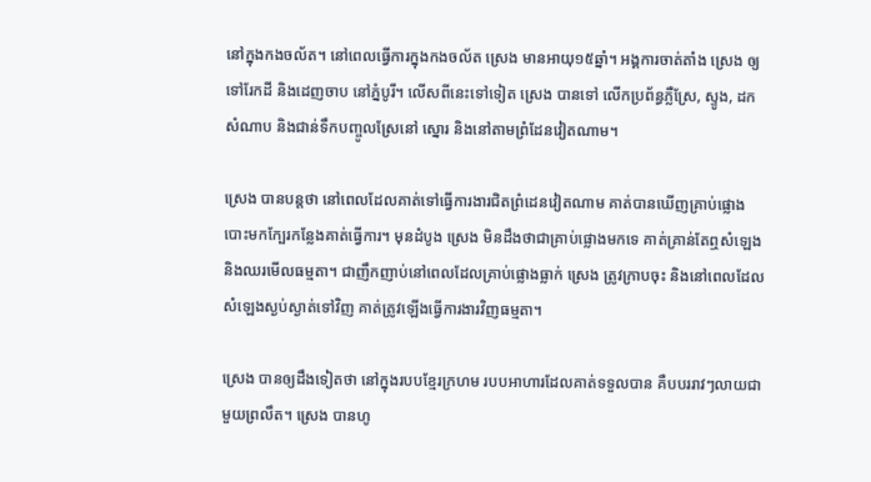នៅក្នុងកងចល័ត។ នៅពេលធ្វើការក្នុងកងចល័ត ស្រេង មានអាយុ១៥ឆ្នាំ។ អង្គការចាត់តាំង ស្រេង ឲ្យទៅរែកដី និងដេញចាប នៅភ្នំបូរី។ លើសពីនេះទៅទៀត ស្រេង បានទៅ លើកប្រព័ន្ធភ្លឺស្រែ, ស្ទូង, ដកសំណាប និងជាន់ទឹកបញ្ចូលស្រែនៅ ស្នោរ និងនៅតាមព្រំដែនវៀតណាម។

ស្រេង បានបន្តថា នៅពេលដែលគាត់ទៅធ្វើការងារជិតព្រំដេនវៀតណាម គាត់បានឃើញគ្រាប់ផ្លោងបោះមកក្បែរកន្លែងគាត់ធ្វើការ។ មុនដំបូង ស្រេង មិនដឹងថាជាគ្រាប់ផ្លោងមកទេ គាត់គ្រាន់តែឮសំឡេង និងឈរមើលធម្មតា។ ជាញឹកញាប់នៅពេលដែលគ្រាប់ផ្លោងធ្លាក់ ស្រេង ត្រូវក្រាបចុះ និងនៅពេលដែលសំឡេងស្ងប់ស្ងាត់ទៅវិញ គាត់ត្រូវឡើងធ្វើការងារវិញធម្មតា។

ស្រេង បានឲ្យដឹងទៀតថា នៅក្នុងរបបខ្មែរក្រហម របបអាហារដែលគាត់ទទួលបាន គឺបបររាវៗលាយជាមួយព្រលឹត។ ស្រេង បានហូ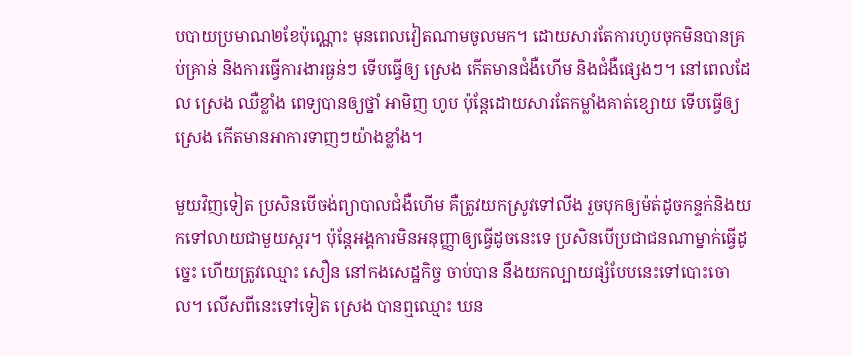បបាយប្រមាណ២ខែប៉ុណ្ណោះ មុនពេលវៀតណាមចូលមក។ ដោយសារតែការហូបចុកមិនបានគ្រប់គ្រាន់ និងការធ្វើការងារធ្ងន់ៗ ទើបធ្វើឲ្យ ស្រេង កើតមានជំងឺហើម និងជំងឺផ្សេងៗ។ នៅពេលដែល ស្រេង ឈឺខ្លាំង ពេទ្យបានឲ្យថ្នាំ អាមិញ ហូប ប៉ុន្តែដោយសារតែកម្លាំងគាត់ខ្សោយ ទើបធ្វើឲ្យ ស្រេង កើតមានអាការទាញៗយ៉ាងខ្លាំង។

មួយវិញទៀត ប្រសិនបើចង់ព្យាបាលជំងឺហើម គឺត្រូវយកស្រូវទៅលីង រួចបុកឲ្យម៉ត់ដូចកន្ទក់និងយកទៅលាយជាមួយស្ករ។ ប៉ុន្តែអង្គការមិនអនុញ្ញាឲ្យធ្វើដូចនេះទេ ប្រសិនបើប្រជាជនណាម្នាក់ធ្វើដូច្នេះ ហើយត្រូវឈ្មោះ សឿន នៅកងសេដ្ឋកិច្ច ចាប់បាន នឹងយកល្បាយផ្សំបែបនេះទៅបោះចោល។ លើសពីនេះទៅទៀត ស្រេង បានឮឈ្មោះ ឃន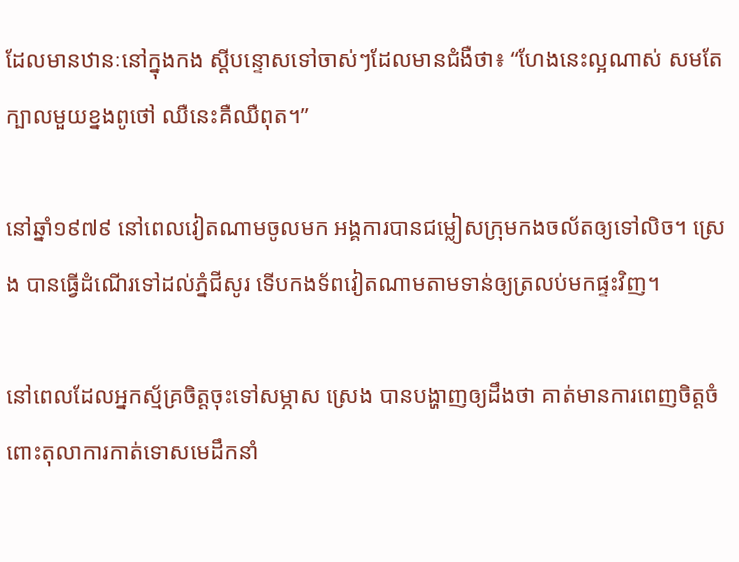ដែលមានឋានៈនៅក្នុងកង ស្ដីបន្ទោសទៅចាស់ៗដែលមានជំងឺថា៖ “ហែងនេះល្អណាស់ សមតែក្បាលមួយខ្នងពូថៅ ឈឺនេះគឺឈឺពុត។”

នៅឆ្នាំ១៩៧៩ នៅពេលវៀតណាមចូលមក អង្គការបានជម្លៀសក្រុមកងចល័តឲ្យទៅលិច។ ស្រេង បានធ្វើដំណើរទៅដល់ភ្នំជីសូរ ទើបកងទ័ពវៀតណាមតាមទាន់ឲ្យត្រលប់មកផ្ទះវិញ។

នៅពេលដែលអ្នកស្ម័គ្រចិត្តចុះទៅសម្ភាស ស្រេង បានបង្ហាញឲ្យដឹងថា គាត់មានការពេញចិត្តចំពោះតុលាការកាត់ទោសមេដឹកនាំ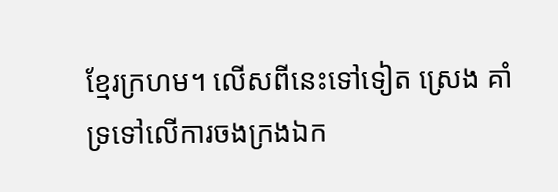ខ្មែរក្រហម។ លើសពីនេះទៅទៀត ស្រេង គាំទ្រទៅលើការចងក្រងឯក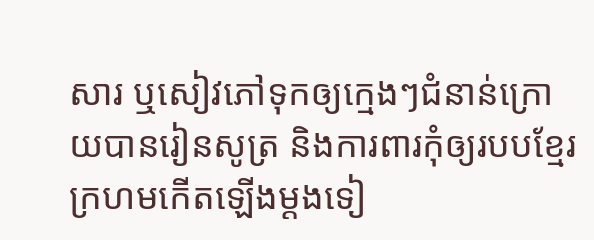សារ ឬសៀវភៅទុកឲ្យក្មេងៗជំនាន់ក្រោយបានរៀនសូត្រ និងការពារកុំឲ្យរបបខ្មែរក្រហមកើតឡើងម្ដងទៀ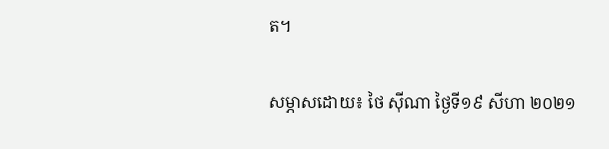ត។

សម្ភាសដោយ៖ ថៃ ស៊ីណា ថ្ងៃទី១៩ សីហា ២០២១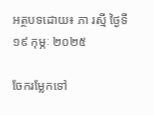អត្ថបទដោយ៖ ភា រស្មី ថ្ងៃទី១៩ កុម្ភៈ ២០២៥

ចែករម្លែកទៅ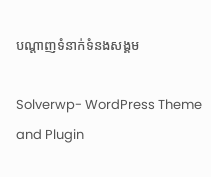បណ្តាញទំនាក់ទំនងសង្គម

Solverwp- WordPress Theme and Plugin